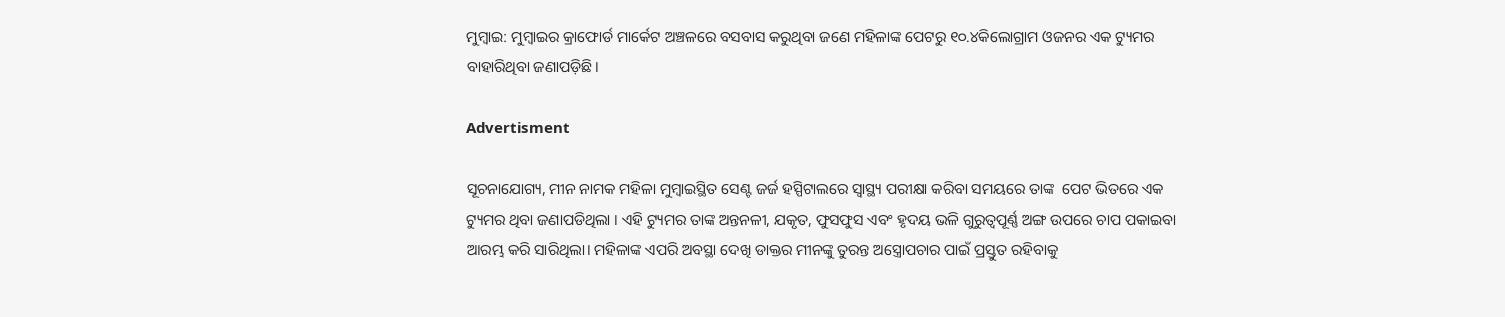ମୁମ୍ବାଇ: ମୁମ୍ବାଇର କ୍ରାଫୋର୍ଡ ମାର୍କେଟ ଅଞ୍ଚଳରେ ବସବାସ କରୁଥିବା ଜଣେ ମହିଳାଙ୍କ ‌ପେଟରୁ ୧୦.୪କିଲୋଗ୍ରାମ ଓଜନର ଏକ ଟ୍ୟୁମର ବାହାରିଥିବା ଜଣାପଡ଼ିଛି।

Advertisment

ସୂଚନାଯୋଗ୍ୟ, ମୀନ ନାମକ ମହିଳା ମୁମ୍ବାଇସ୍ଥିତ ସେଣ୍ଟ ଜର୍ଜ ହସ୍ପିଟାଲରେ ସ୍ବାସ୍ଥ୍ୟ ପରୀକ୍ଷା କରିବା ସମୟରେ ତାଙ୍କ  ପେଟ ଭିତ‌ରେ ଏକ ଟ୍ୟୁମର ଥିବା ଜଣାପଡିଥିଲା । ଏହି ଟ୍ୟୁମର ତାଙ୍କ ଅନ୍ତନଳୀ, ଯକୃତ, ଫୁସଫୁସ ଏବଂ ହୃଦୟ ଭଳି ଗୁରୁତ୍ୱପୂର୍ଣ୍ଣ ଅଙ୍ଗ ଉପରେ ଚାପ ପକାଇବା ଆରମ୍ଭ କରି ସାରିଥିଲା। ମହିଳାଙ୍କ ଏପରି ଅବସ୍ଥା ଦେଖି ଡାକ୍ତର ମୀନଙ୍କୁ ତୁରନ୍ତ ଅସ୍ତ୍ରୋପଚାର ପାଇଁ ପ୍ରସ୍ତୁତ ରହିବାକୁ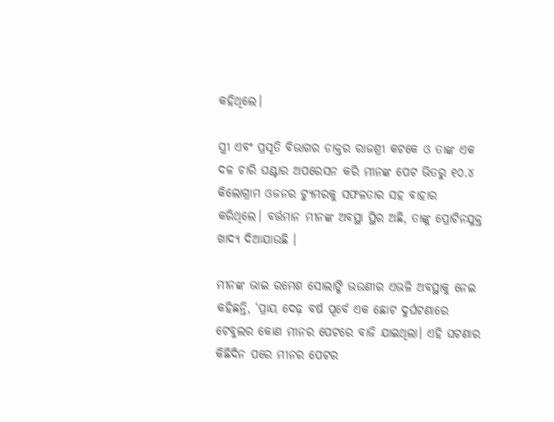କହିଥିଲେ।

ସ୍ତ୍ରୀ ଏବଂ ପ୍ରସୂତି ବିଭାଗର ଡାକ୍ତର ରାଜଶ୍ରୀ କଟକେ ଓ ତାଙ୍କ ଏକ ଦଳ ଚାରି ଘଣ୍ଟାର ଅପରେସନ କରି ମୀନଙ୍କ ପେଟ ଭିତରୁ ୧୦.୪ କିଲୋଗ୍ରାମ ଓଜନର ଟ୍ୟୁମରକୁ ସଫଳତାର ସହ ବାହାର କରିଥିଲେ। ବର୍ତ୍ତମାନ ମୀନଙ୍କ ଅବସ୍ଥା ସ୍ଥିର ଅଛି, ତାଙ୍କୁ ପ୍ରୋଟିନଯୁକ୍ତ ଖାଦ୍ୟ ଦିଆଯାଉଛି ।

ମୀନଙ୍କ ଭାଇ ରମେଶ ସୋଲାଙ୍କି ଭଉଣୀର ଏଭଳି ଅବସ୍ଥାକୁ ନେଇ କହିଛନ୍ତି, ‘ପ୍ରାୟ ଦେଢ଼ ବର୍ଷ ପୂର୍ବେ ଏକ ଛୋଟ ଦୁର୍ଘଟଣାରେ ଟେବୁଲର କୋଣ ମୀନର ପେଟରେ ବାଜି ଯାଇଥିଲା। ଏହି ଘଟଣାର କିଛିଦିନ ପରେ ମୀନର ପେଟର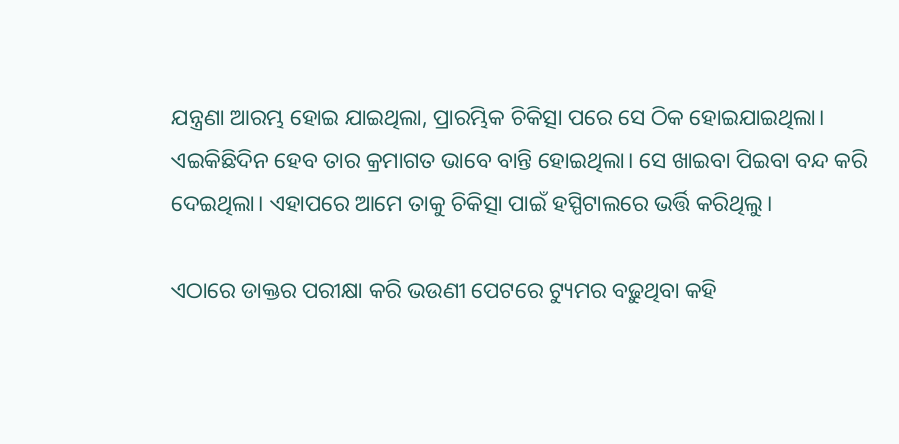ଯନ୍ତ୍ରଣା ଆରମ୍ଭ ହୋଇ ଯାଇଥିଲା, ପ୍ରାରମ୍ଭିକ ଚିକିତ୍ସା ପରେ ସେ ଠିକ ହୋଇଯାଇଥିଲା। ଏଇକିଛିଦିନ ହେବ ତାର କ୍ରମାଗତ ଭାବେ ବାନ୍ତି ହୋଇଥିଲା। ସେ ଖାଇବା ପିଇବା ବନ୍ଦ କରି ଦେଇଥିଲା। ଏହାପରେ ଆମେ ତାକୁ ଚିକିତ୍ସା ପାଇଁ ହସ୍ପିଟାଲରେ ଭର୍ତ୍ତି କରିଥିଲୁ।

ଏଠାରେ ଡାକ୍ତର ପରୀକ୍ଷା କରି ଭଉଣୀ ପେଟରେ ଟ୍ୟୁମର ବଢ଼ୁଥିବା କହି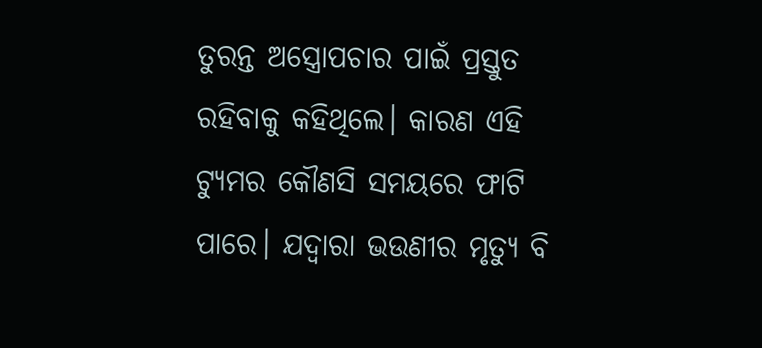ତୁରନ୍ତ ଅସ୍ତ୍ରୋପଚାର ପାଇଁ ପ୍ରସ୍ତୁତ ରହିବାକୁ କହିଥିଲେ। କାରଣ ଏହି ଟ୍ୟୁମର କୌଣସି ସମୟରେ ଫାଟି ପାରେ। ଯଦ୍ବାରା ଭଉଣୀର ମୃତ୍ୟୁ ବି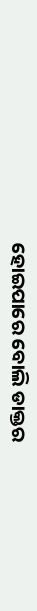ହୋଇପା‌ରେ ବୋଲି ଡାକ୍ତର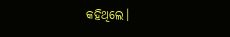କହିଥିଲେ।